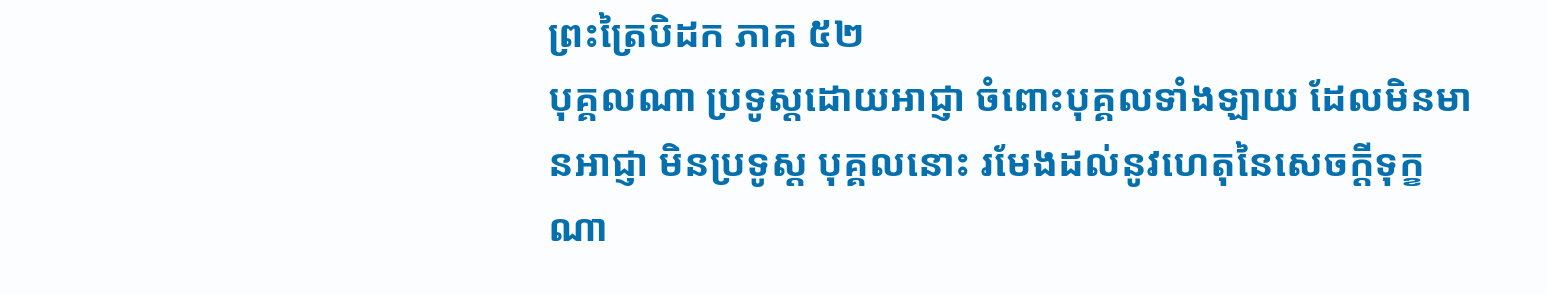ព្រះត្រៃបិដក ភាគ ៥២
បុគ្គលណា ប្រទូស្តដោយអាជ្ញា ចំពោះបុគ្គលទាំងឡាយ ដែលមិនមានអាជ្ញា មិនប្រទូស្ត បុគ្គលនោះ រមែងដល់នូវហេតុនៃសេចក្តីទុក្ខណា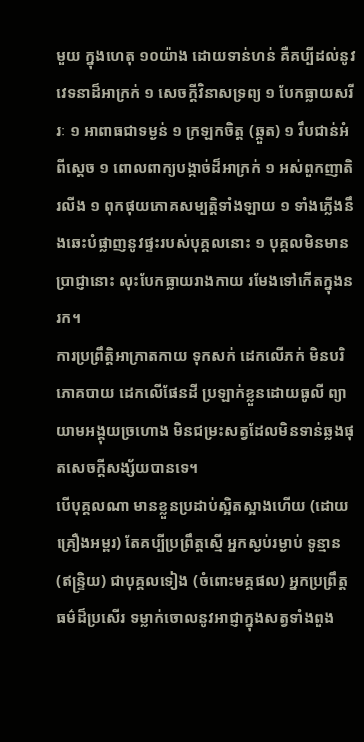មួយ ក្នុងហេតុ ១០យ៉ាង ដោយទាន់ហន់ គឺគប្បីដល់នូវវេទនាដ៏អាក្រក់ ១ សេចក្តីវិនាសទ្រព្យ ១ បែកធ្លាយសរីរៈ ១ អាពាធជាទម្ងន់ ១ ក្រឡកចិត្ត (ឆ្កួត) ១ រឹបជាន់អំពីស្តេច ១ ពោលពាក្យបង្កាច់ដ៏អាក្រក់ ១ អស់ពួកញាតិរលីង ១ ពុកផុយភោគសម្បត្តិទាំងឡាយ ១ ទាំងភ្លើងនឹងឆេះបំផ្លាញនូវផ្ទះរបស់បុគ្គលនោះ ១ បុគ្គលមិនមានប្រាជ្ញានោះ លុះបែកធ្លាយរាងកាយ រមែងទៅកើតក្នុងនរក។
ការប្រព្រឹត្តិអាក្រាតកាយ ទុកសក់ ដេកលើភក់ មិនបរិភោគបាយ ដេកលើផែនដី ប្រឡាក់ខ្លួនដោយធូលី ព្យាយាមអង្គុយច្រហោង មិនជម្រះសត្វដែលមិនទាន់ឆ្លងផុតសេចក្តីសង្ស័យបានទេ។
បើបុគ្គលណា មានខ្លួនប្រដាប់ស្អិតស្អាងហើយ (ដោយគ្រឿងអម្ពរ) តែគប្បីប្រព្រឹត្តស្មើ អ្នកស្ងប់រម្ងាប់ ទូន្មាន (ឥន្ទ្រិយ) ជាបុគ្គលទៀង (ចំពោះមគ្គផល) អ្នកប្រព្រឹត្តធម៌ដ៏ប្រសើរ ទម្លាក់ចោលនូវអាជ្ញាក្នុងសត្វទាំងពួង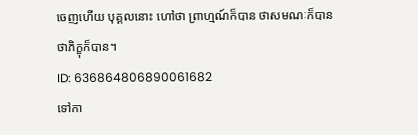ចេញហើយ បុគ្គលនោះ ហៅថា ព្រាហ្មណ៍ក៏បាន ថាសមណៈក៏បាន ថាភិក្ខុក៏បាន។
ID: 636864806890061682
ទៅកា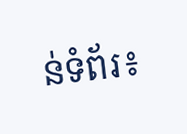ន់ទំព័រ៖